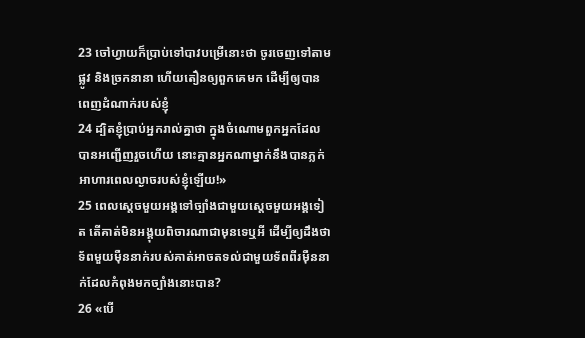23 ចៅហ្វាយក៏ប្រាប់ទៅបាវបម្រើនោះថា ចូរចេញទៅតាមផ្លូវ និងច្រកនានា ហើយតឿនឲ្យពួកគេមក ដើម្បីឲ្យបានពេញដំណាក់របស់ខ្ញុំ
24 ដ្បិតខ្ញុំប្រាប់អ្នករាល់គ្នាថា ក្នុងចំណោមពួកអ្នកដែលបានអញ្ជើញរួចហើយ នោះគ្មានអ្នកណាម្នាក់នឹងបានភ្លក់អាហារពេលល្ងាចរបស់ខ្ញុំឡើយ!»
25 ពេលស្ដេចមួយអង្គទៅច្បាំងជាមួយស្ដេចមួយអង្គទៀត តើគាត់មិនអង្គុយពិចារណាជាមុនទេឬអី ដើម្បីឲ្យដឹងថា ទ័ពមួយម៉ឺននាក់របស់គាត់អាចតទល់ជាមួយទ័ពពីរម៉ឺននាក់ដែលកំពុងមកច្បាំងនោះបាន?
26 «បើ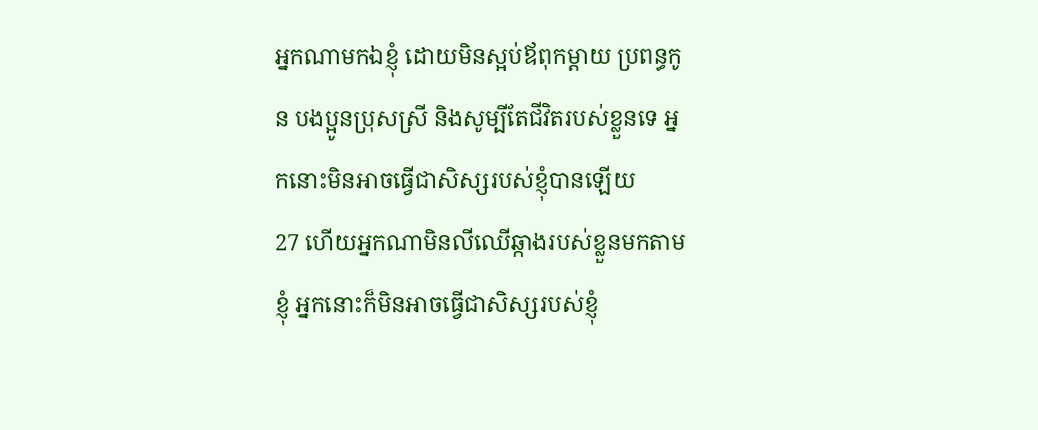អ្នកណាមកឯខ្ញុំ ដោយមិនស្អប់ឪពុកម្ដាយ ប្រពន្ធកូន បងប្អូនប្រុសស្រី និងសូម្បីតែជីវិតរបស់ខ្លួនទេ អ្នកនោះមិនអាចធ្វើជាសិស្សរបស់ខ្ញុំបានឡើយ
27 ហើយអ្នកណាមិនលីឈើឆ្កាងរបស់ខ្លួនមកតាមខ្ញុំ អ្នកនោះក៏មិនអាចធ្វើជាសិស្សរបស់ខ្ញុំ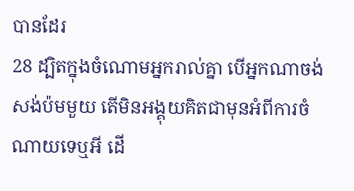បានដែរ
28 ដ្បិតក្នុងចំណោមអ្នករាល់គ្នា បើអ្នកណាចង់សង់ប៉មមួយ តើមិនអង្គុយគិតជាមុនអំពីការចំណាយទេឬអី ដើ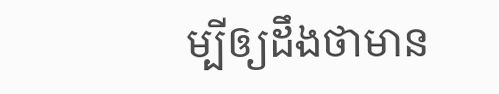ម្បីឲ្យដឹងថាមាន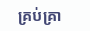គ្រប់គ្រា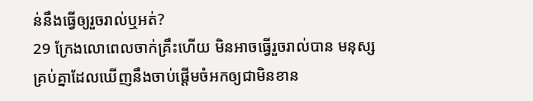ន់នឹងធ្វើឲ្យរួចរាល់ឬអត់?
29 ក្រែងលោពេលចាក់គ្រឹះហើយ មិនអាចធ្វើរួចរាល់បាន មនុស្សគ្រប់គ្នាដែលឃើញនឹងចាប់ផ្ដើមចំអកឲ្យជាមិនខាន